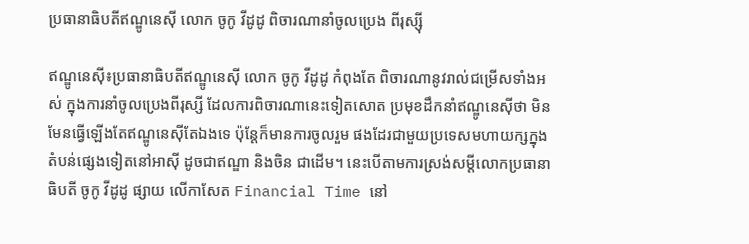ប្រធានាធិបតីឥណ្ឌូនេស៊ី លោក ចូកូ វីដូដូ ពិចារណានាំចូលប្រេង ពីរុស្ស៊ី

ឥណ្ឌូនេស៊ី៖ប្រធានាធិបតីឥណ្ឌូនេស៊ី លោក ចូកូ វីដូដូ កំពុងតែ ពិចារណានូវរាល់ជម្រើសទាំងអស់ ក្នុងការនាំចូលប្រេងពីរុស្សី ដែលការពិចារណានេះទៀតសោត ប្រមុខដឹកនាំឥណ្ឌូនេស៊ីថា មិនមែនធ្វើឡើងតែឥណ្ឌូនេស៊ីតែឯងទេ ប៉ុន្តែក៏មានការចូលរួម ផងដែរជាមួយប្រទេសមហាយក្សក្នុងតំបន់ផ្សេងទៀតនៅអាស៊ី ដូចជាឥណ្ឌា និងចិន ជាដើម។ នេះបើតាមការស្រង់សម្ដីលោកប្រធានាធិបតី ចូកូ វីដូដូ ផ្សាយ លើកាសែត Financial Time នៅ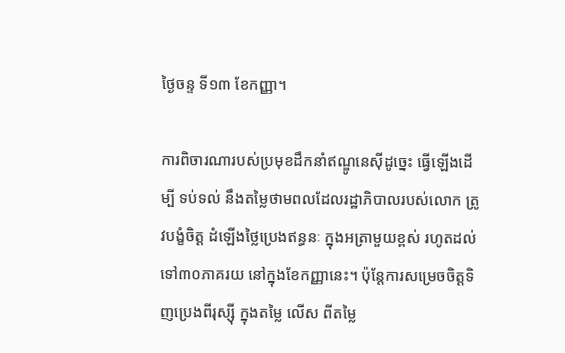ថ្ងៃចន្ទ ទី១៣ ខែកញ្ញា។

ការពិចារណារបស់ប្រមុខដឹកនាំឥណ្ឌូនេស៊ីដូច្នេះ ធ្វើឡើងដើម្បី ទប់ទល់ នឹងតម្លៃថាមពលដែលរដ្ឋាភិបាលរបស់លោក ត្រូវបង្ខំចិត្ត ដំឡើងថ្លៃប្រេងឥន្ធនៈ ក្នុងអត្រាមួយខ្ពស់ រហូតដល់ទៅ៣០ភាគរយ នៅក្នុងខែកញ្ញានេះ។ ប៉ុន្តែការសម្រេចចិត្តទិញប្រេងពីរុស្ស៊ី ក្នុងតម្លៃ លើស ពីតម្លៃ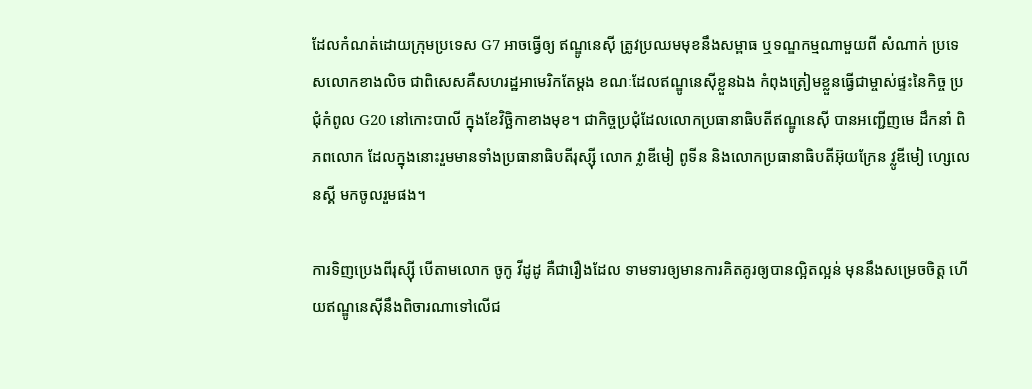ដែលកំណត់ដោយក្រុមប្រទេស G7 អាចធ្វើឲ្យ ឥណ្ឌូនេស៊ី ត្រូវប្រឈមមុខនឹងសម្ពាធ ឬទណ្ឌកម្មណាមួយពី សំណាក់ ប្រទេសលោកខាងលិច ជាពិសេសគឺសហរដ្ឋអាមេរិកតែម្ដង ខណៈដែលឥណ្ឌូនេស៊ីខ្លួនឯង កំពុងត្រៀមខ្លួនធ្វើជាម្ចាស់ផ្ទះនៃកិច្ច ប្រជុំកំពូល G20 នៅកោះបាលី ក្នុងខែវិច្ឆិកាខាងមុខ។ ជាកិច្ចប្រជុំដែលលោកប្រធានាធិបតីឥណ្ឌូនេស៊ី បានអញ្ជើញមេ ដឹកនាំ ពិភពលោក ដែលក្នុងនោះរួមមានទាំងប្រធានាធិបតីរុស្ស៊ី លោក វ្លាឌីមៀ ពូទីន និងលោកប្រធានាធិបតីអ៊ុយក្រែន វ្លូឌីមៀ ហ្សេលេនស្គី មកចូលរួមផង។

ការទិញប្រេងពីរុស្ស៊ី បើតាមលោក ចូកូ វីដូដូ គឺជារឿងដែល ទាមទារឲ្យមានការគិតគូរឲ្យបានល្អិតល្អន់ មុននឹងសម្រេចចិត្ត ហើយឥណ្ឌូនេស៊ីនឹងពិចារណាទៅលើជ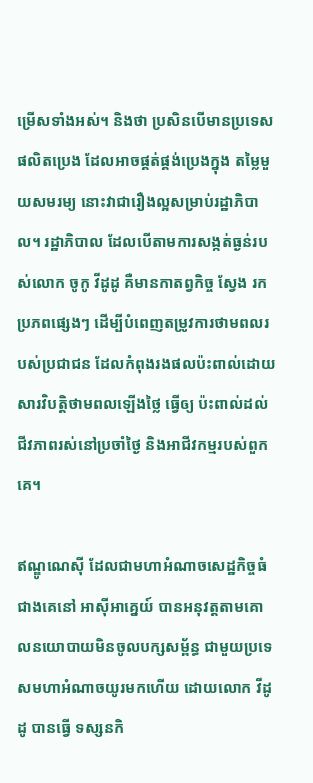ម្រើសទាំងអស់។ និងថា ប្រសិនបើមានប្រទេសផលិតប្រេង ដែលអាចផ្គត់ផ្គង់ប្រេងក្នុង តម្លៃមួយសមរម្យ នោះវាជារឿងល្អសម្រាប់រដ្ឋាភិបាល។ រដ្ឋាភិបាល ដែលបើតាមការសង្កត់ធ្ងន់របស់លោក ចូកូ វីដូដូ គឺមានកាតព្វកិច្ច ស្វែង រកប្រភពផ្សេងៗ ដើម្បីបំពេញតម្រូវការថាមពលរបស់ប្រជាជន ដែលកំពុងរងផលប៉ះពាល់ដោយសារវិបត្តិថាមពលឡើងថ្លៃ ធ្វើឲ្យ ប៉ះពាល់ដល់ជីវភាពរស់នៅប្រចាំថ្ងៃ និងអាជីវកម្មរបស់ពួកគេ។

ឥណ្ឌូណេស៊ី ដែលជាមហាអំណាចសេដ្ឋកិច្ចធំជាងគេនៅ អាស៊ីអាគ្នេយ៍ បានអនុវត្តតាមគោលនយោបាយមិនចូលបក្សសម្ព័ន្ធ ជាមួយប្រទេសមហាអំណាចយូរមកហើយ ដោយលោក វីដូដូ បានធ្វើ ទស្សនកិ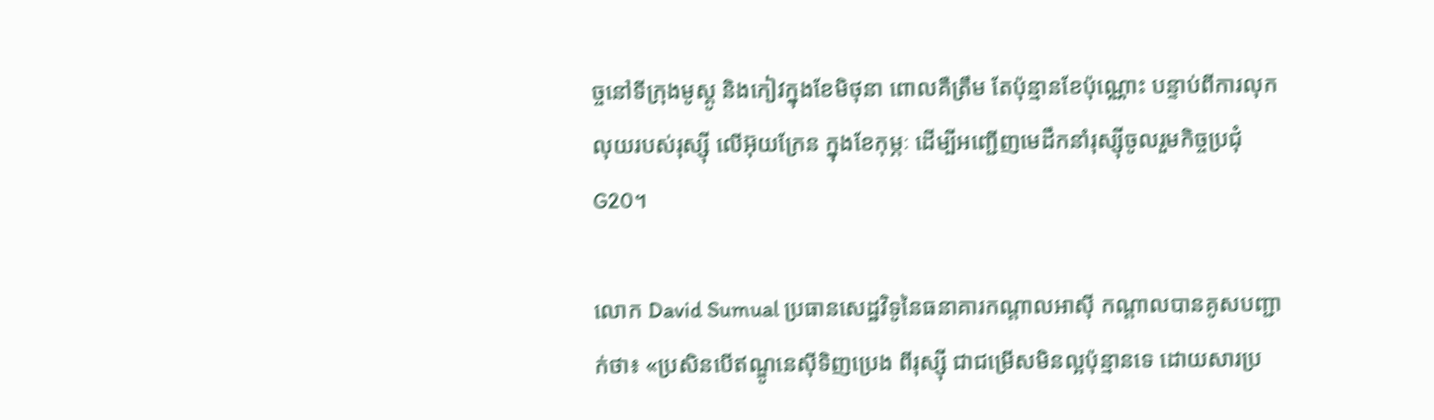ច្ចនៅទីក្រុងមូស្គូ និងកៀវក្នុងខែមិថុនា ពោលគឺត្រឹម តែប៉ុន្មានខែប៉ុណ្ណោះ បន្ទាប់ពីការលុកលុយរបស់រុស្ស៊ី លើអ៊ុយក្រែន ក្នុងខែកុម្ភៈ ដើម្បីអញ្ជើញមេដឹកនាំរុស្ស៊ីចូលរួមកិច្ចប្រជុំ G20។

លោក David Sumual ប្រធានសេដ្ឋវិទូនៃធនាគារកណ្តាលអាស៊ី កណ្តាលបានគូសបញ្ជាក់ថា៖ «ប្រសិនបើឥណ្ឌូនេស៊ីទិញប្រេង ពីរុស្ស៊ី ជាជម្រើសមិនល្អប៉ុន្មានទេ ដោយសារប្រ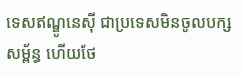ទេសឥណ្ឌូនេស៊ី ជាប្រទេសមិនចូលបក្សសម្ព័ន្ធ ហើយថែ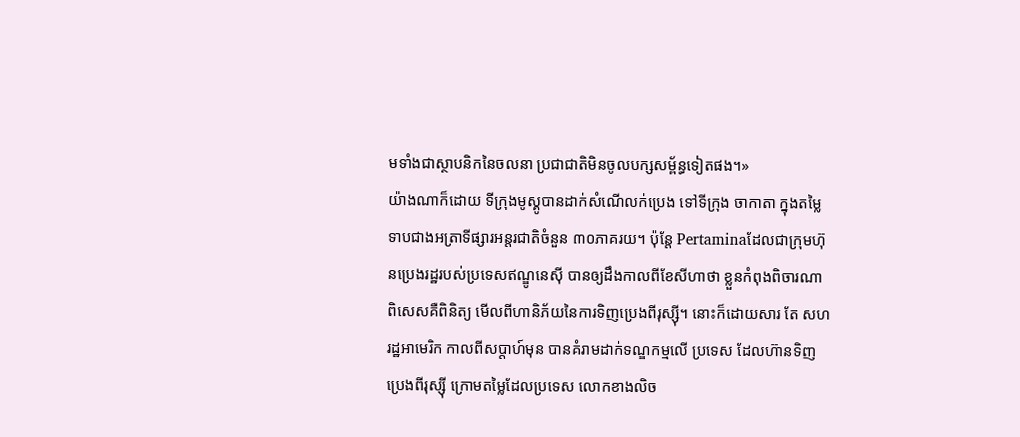មទាំងជាស្ថាបនិកនៃចលនា ប្រជាជាតិមិនចូលបក្សសម្ព័ន្ធទៀតផង។»
យ៉ាងណាក៏ដោយ ទីក្រុងមូស្គូបានដាក់សំណើលក់ប្រេង ទៅទីក្រុង ចាកាតា ក្នុងតម្លៃទាបជាងអត្រាទីផ្សារអន្តរជាតិចំនួន ៣០ភាគរយ។ ប៉ុន្តែ Pertaminaដែលជាក្រុមហ៊ុនប្រេងរដ្ឋរបស់ប្រទេសឥណ្ឌូនេស៊ី បានឲ្យដឹងកាលពីខែសីហាថា ខ្លួនកំពុងពិចារណា ពិសេសគឺពិនិត្យ មើលពីហានិភ័យនៃការទិញប្រេងពីរុស្ស៊ី។ នោះក៏ដោយសារ តែ សហរដ្ឋអាមេរិក កាលពីសប្តាហ៍មុន បានគំរាមដាក់ទណ្ឌកម្មលើ ប្រទេស ដែលហ៊ានទិញប្រេងពីរុស្ស៊ី ក្រោមតម្លៃដែលប្រទេស លោកខាងលិច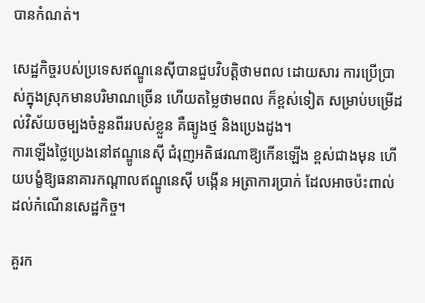បានកំណត់។

សេដ្ឋកិច្ចរបស់ប្រទេសឥណ្ឌូនេស៊ីបានជួបវិបត្តិថាមពល ដោយសារ ការប្រើប្រាស់ក្នុងស្រុកមានបរិមាណច្រើន ហើយតម្លៃថាមពល ក៏ខ្ពស់ទៀត សម្រាប់បម្រើដល់វិស័យចម្បងចំនួនពីររបស់ខ្លួន គឺធ្យូងថ្ម និងប្រេងដូង។
ការឡើងថ្លៃប្រេងនៅឥណ្ឌូនេស៊ី ជំរុញអតិផរណាឱ្យកើនឡើង ខ្ពស់ជាងមុន ហើយបង្ខំឱ្យធនាគារកណ្តាលឥណ្ឌូនេស៊ី បង្កើន អត្រាការប្រាក់ ដែលអាចប៉ះពាល់ដល់កំណើនសេដ្ឋកិច្ច។

គួរក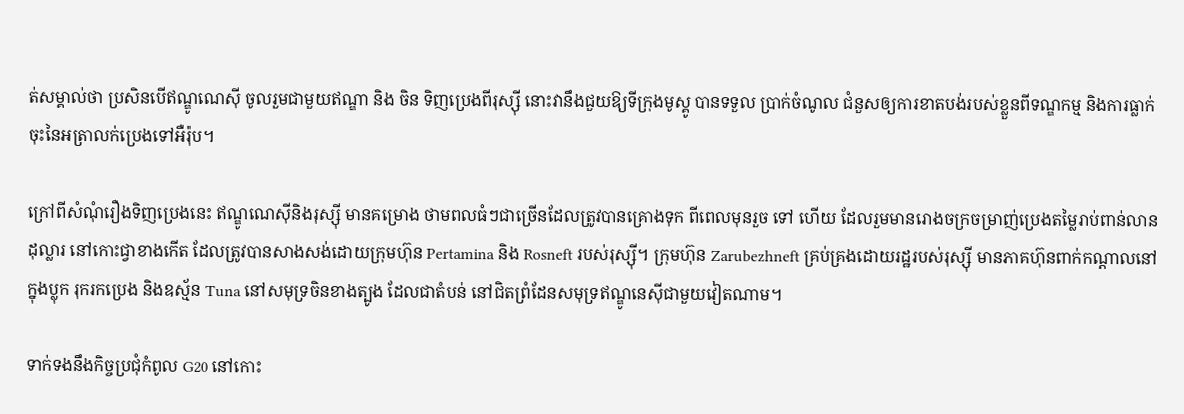ត់សម្គាល់ថា ប្រសិនបើឥណ្ឌូណេស៊ី ចូលរួមជាមួយឥណ្ឌា និង ចិន ទិញប្រេងពីរុស្ស៊ី នោះវានឹងជួយឱ្យទីក្រុងមូស្គូ បានទទួល ប្រាក់ចំណូល ជំនួសឲ្យការខាតបង់របស់ខ្លួនពីទណ្ឌកម្ម និងការធ្លាក់ ចុះនៃអត្រាលក់ប្រេងទៅអឺរ៉ុប។

ក្រៅពីសំណុំរឿងទិញប្រេងនេះ ឥណ្ឌូណេស៊ីនិងរុស្ស៊ី មានគម្រោង ថាមពលធំៗជាច្រើនដែលត្រូវបានគ្រោងទុក ពីពេលមុនរួច ទៅ ហើយ ដែលរួមមានរោងចក្រចម្រាញ់ប្រេងតម្លៃរាប់ពាន់លានដុល្លារ នៅកោះជ្វាខាងកើត ដែលត្រូវបានសាងសង់ដោយក្រុមហ៊ុន Pertamina និង Rosneft របស់រុស្ស៊ី។ ក្រុមហ៊ុន Zarubezhneft គ្រប់គ្រងដោយរដ្ឋរបស់រុស្ស៊ី មានភាគហ៊ុនពាក់កណ្តាលនៅក្នុងប្លុក រុករកប្រេង និងឧស្ម័ន Tuna នៅសមុទ្រចិនខាងត្បូង ដែលជាតំបន់ នៅជិតព្រំដែនសមុទ្រឥណ្ឌូនេស៊ីជាមួយវៀតណាម។

ទាក់ទងនឹងកិច្ចប្រជុំកំពូល G20 នៅកោះ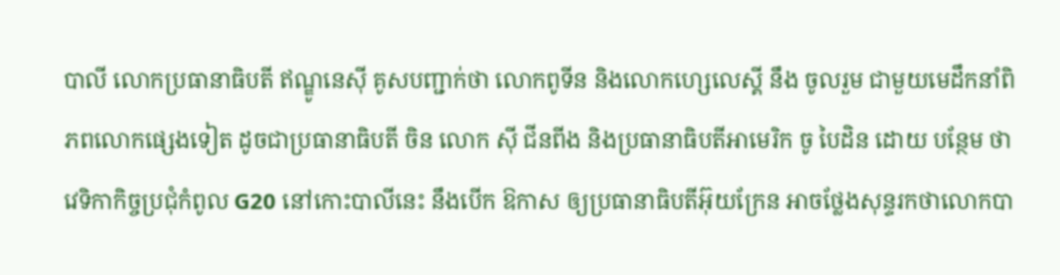បាលី លោកប្រធានាធិបតី ឥណ្ឌូនេស៊ី គូសបញ្ជាក់ថា លោកពូទីន និងលោកហ្សេលេស្គី នឹង ចូលរួម ជាមួយមេដឹកនាំពិភពលោកផ្សេងទៀត ដូចជាប្រធានាធិបតី ចិន លោក ស៊ី ជីនពីង និងប្រធានាធិបតីអាមេរិក ចូ បៃដិន ដោយ បន្ថែម ថា វេទិកាកិច្ចប្រជុំកំពូល G20 នៅកោះបាលីនេះ នឹងបើក ឱកាស ឲ្យប្រធានាធិបតីអ៊ុយក្រែន អាចថ្លែងសុន្ទរកថាលោកបា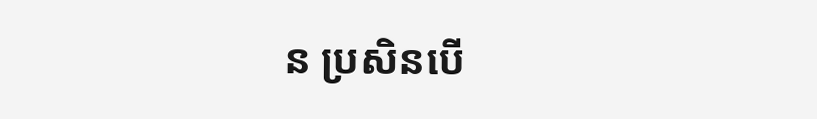ន ប្រសិនបើ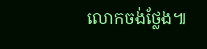លោកចង់ថ្លែង៕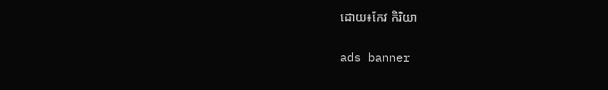ដោយ៖កែវ កិរិយា

ads banner